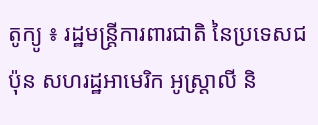តូក្យូ ៖ រដ្ឋមន្ត្រីការពារជាតិ នៃប្រទេសជប៉ុន សហរដ្ឋអាមេរិក អូស្ត្រាលី និ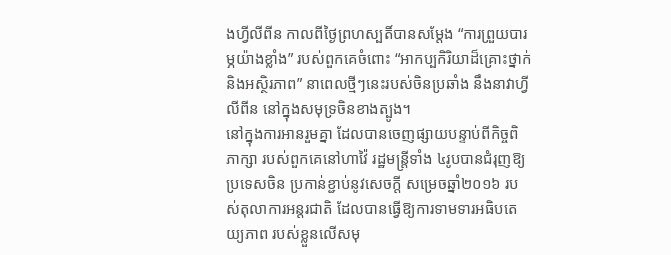ងហ្វីលីពីន កាលពីថ្ងៃព្រហស្បតិ៍បានសម្តែង “ការព្រួយបារម្ភយ៉ាងខ្លាំង” របស់ពួកគេចំពោះ “អាកប្បកិរិយាដ៏គ្រោះថ្នាក់ និងអស្ថិរភាព” នាពេលថ្មីៗនេះរបស់ចិនប្រឆាំង នឹងនាវាហ្វីលីពីន នៅក្នុងសមុទ្រចិនខាងត្បូង។
នៅក្នុងការអានរួមគ្នា ដែលបានចេញផ្សាយបន្ទាប់ពីកិច្ចពិភាក្សា របស់ពួកគេនៅហាវ៉ៃ រដ្ឋមន្ត្រីទាំង ៤រូបបានជំរុញឱ្យប្រទេសចិន ប្រកាន់ខ្ជាប់នូវសេចក្តី សម្រេចឆ្នាំ២០១៦ របស់តុលាការអន្តរជាតិ ដែលបានធ្វើឱ្យការទាមទារអធិបតេយ្យភាព របស់ខ្លួនលើសមុ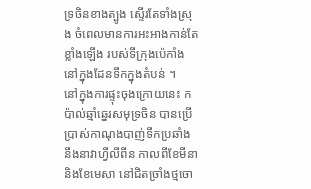ទ្រចិនខាងត្បូង ស្ទើរតែទាំងស្រុង ចំពេលមានការអះអាងកាន់តែខ្លាំងឡើង របស់ទីក្រុងប៉េកាំង នៅក្នុងដែនទឹកក្នុងតំបន់ ។
នៅក្នុងការផ្ទុះចុងក្រោយនេះ កប៉ាល់ឆ្មាំឆ្នេរសមុទ្រចិន បានប្រើប្រាស់កាណុងបាញ់ទឹកប្រឆាំង នឹងនាវាហ្វីលីពីន កាលពីខែមីនា និងខែមេសា នៅជិតច្រាំងថ្មចោ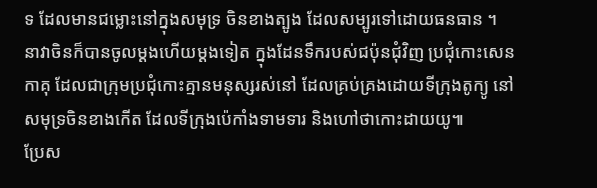ទ ដែលមានជម្លោះនៅក្នុងសមុទ្រ ចិនខាងត្បូង ដែលសម្បូរទៅដោយធនធាន ។
នាវាចិនក៏បានចូលម្តងហើយម្តងទៀត ក្នុងដែនទឹករបស់ជប៉ុនជុំវិញ ប្រជុំកោះសេនកាគុ ដែលជាក្រុមប្រជុំកោះគ្មានមនុស្សរស់នៅ ដែលគ្រប់គ្រងដោយទីក្រុងតូក្យូ នៅសមុទ្រចិនខាងកើត ដែលទីក្រុងប៉េកាំងទាមទារ និងហៅថាកោះដាយយូ៕
ប្រែស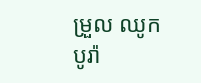ម្រួល ឈូក បូរ៉ា